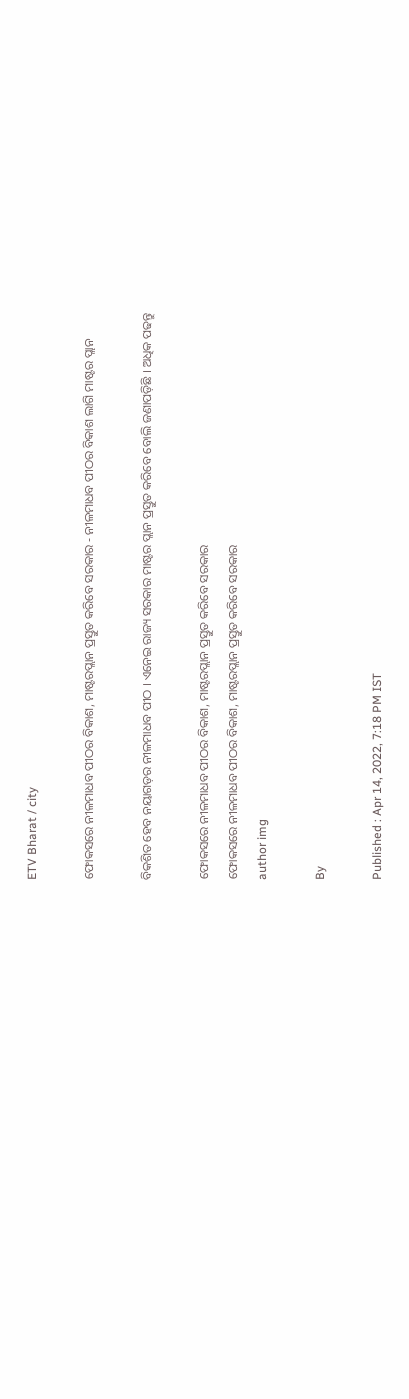ETV Bharat / city

ଫୋକସରେ ନୀଳମାଧବ ପୀଠର ବିକାଶ, ମାଷ୍ଟରପ୍ଲାନ ପ୍ରସ୍ତୁତ କରିବେ ସରକାର - ନୀଳମାଧବ ପୀଠର ବିକାଶ ଲାଗି ମାଷ୍ଟର ପ୍ଲାନ

ବିକଶିତ ହେବ ନୟାଗଡ଼ର ନୀଳମାଧବ ପୀଠ । ଏନେଇ ରାଜ୍ୟ ସରକାର ମାଷ୍ଟର ପ୍ଲାନ ପ୍ରସ୍ତୁତ କରିବେ ବୋଲି ଜଣାପଡ଼ିଛି । ଅଧିକ ପଢନ୍ତୁ

ଫୋକସରେ ନୀଳମାଧବ ପୀଠର ବିକାଶ, ମାଷ୍ଟରପ୍ଲାନ ପ୍ରସ୍ତୁତ କରିବେ ସରକାର
ଫୋକସରେ ନୀଳମାଧବ ପୀଠର ବିକାଶ, ମାଷ୍ଟରପ୍ଲାନ ପ୍ରସ୍ତୁତ କରିବେ ସରକାର
author img

By

Published : Apr 14, 2022, 7:18 PM IST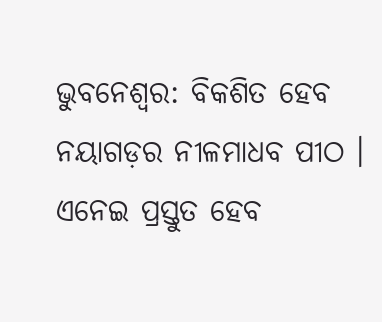ଭୁବନେଶ୍ବର: ବିକଶିତ ହେବ ନୟାଗଡ଼ର ନୀଳମାଧବ ପୀଠ । ଏନେଇ ପ୍ରସ୍ତୁତ ହେବ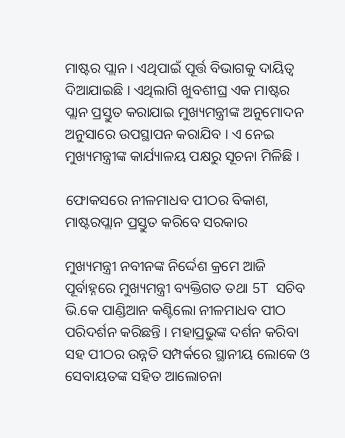ମାଷ୍ଟର ପ୍ଲାନ । ଏଥିପାଇଁ ପୂର୍ତ୍ତ ବିଭାଗକୁ ଦାୟିତ୍ବ ଦିଆଯାଇଛି । ଏଥିଲାଗି ଖୁବଶୀଘ୍ର ଏକ ମାଷ୍ଟର ପ୍ଲାନ ପ୍ରସ୍ତୁତ କରାଯାଇ ମୁଖ୍ୟମନ୍ତ୍ରୀଙ୍କ ଅନୁମୋଦନ ଅନୁସାରେ ଉପସ୍ଥାପନ କରାଯିବ । ଏ ନେଇ ମୁଖ୍ୟମନ୍ତ୍ରୀଙ୍କ କାର୍ଯ୍ୟାଳୟ ପକ୍ଷରୁ ସୂଚନା ମିଳିଛି ।

ଫୋକସରେ ନୀଳମାଧବ ପୀଠର ବିକାଶ, ମାଷ୍ଟରପ୍ଲାନ ପ୍ରସ୍ତୁତ କରିବେ ସରକାର

ମୁଖ୍ୟମନ୍ତ୍ରୀ ନବୀନଙ୍କ ନିର୍ଦ୍ଦେଶ କ୍ରମେ ଆଜି ପୂର୍ବାହ୍ନରେ ମୁଖ୍ୟମନ୍ତ୍ରୀ ବ୍ୟକ୍ତିଗତ ତଥା 5T ସଚିବ ଭି.କେ ପାଣ୍ଡିଆନ କଣ୍ଟିଲୋ ନୀଳମାଧବ ପୀଠ ପରିଦର୍ଶନ କରିଛନ୍ତି । ମହାପ୍ରଭୁଙ୍କ ଦର୍ଶନ କରିବା ସହ ପୀଠର ଉନ୍ନତି ସମ୍ପର୍କରେ ସ୍ଥାନୀୟ ଲୋକେ ଓ ସେବାୟତଙ୍କ ସହିତ ଆଲୋଚନା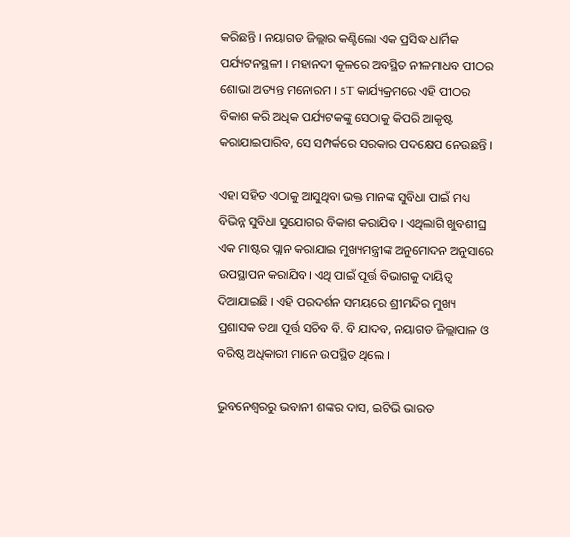କରିଛନ୍ତି । ନୟାଗଡ ଜିଲ୍ଲାର କଣ୍ଟିଲୋ ଏକ ପ୍ରସିଦ୍ଧ ଧାର୍ମିକ ପର୍ଯ୍ୟଟନସ୍ଥଳୀ । ମହାନଦୀ କୂଳରେ ଅବସ୍ଥିତ ନୀଳମାଧବ ପୀଠର ଶୋଭା ଅତ୍ୟନ୍ତ ମନୋରମ । 5T କାର୍ଯ୍ୟକ୍ରମରେ ଏହି ପୀଠର ବିକାଶ କରି ଅଧିକ ପର୍ଯ୍ୟଟକଙ୍କୁ ସେଠାକୁ କିପରି ଆକୃଷ୍ଟ କରାଯାଇପାରିବ, ସେ ସମ୍ପର୍କରେ ସରକାର ପଦକ୍ଷେପ ନେଉଛନ୍ତି ।

ଏହା ସହିତ ଏଠାକୁ ଆସୁଥିବା ଭକ୍ତ ମାନଙ୍କ ସୁବିଧା ପାଇଁ ମଧ୍ୟ ବିଭିନ୍ନ ସୁବିଧା ସୁଯୋଗର ବିକାଶ କରାଯିବ । ଏଥିଲାଗି ଖୁବଶୀଘ୍ର ଏକ ମାଷ୍ଟର ପ୍ଲାନ କରାଯାଇ ମୁଖ୍ୟମନ୍ତ୍ରୀଙ୍କ ଅନୁମୋଦନ ଅନୁସାରେ ଉପସ୍ଥାପନ କରାଯିବ। ଏଥି ପାଇଁ ପୂର୍ତ୍ତ ବିଭାଗକୁ ଦାୟିତ୍ବ ଦିଆଯାଇଛି । ଏହି ପରଦର୍ଶନ ସମୟରେ ଶ୍ରୀମନ୍ଦିର ମୁଖ୍ୟ ପ୍ରଶାସକ ତଥା ପୂର୍ତ୍ତ ସଚିବ ବି. ବି ଯାଦବ, ନୟାଗଡ ଜିଲ୍ଲାପାଳ ଓ ବରିଷ୍ଠ ଅଧିକାରୀ ମାନେ ଉପସ୍ଥିତ ଥିଲେ ।

ଭୁବନେଶ୍ବରରୁ ଭବାନୀ ଶଙ୍କର ଦାସ, ଇଟିଭି ଭାରତ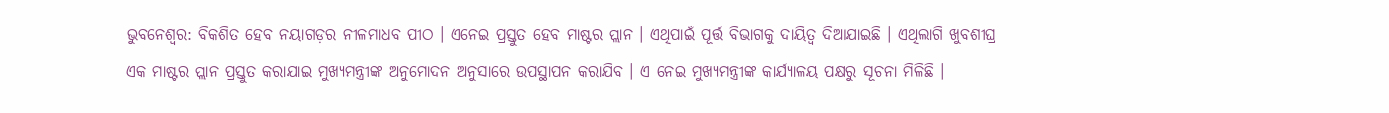ଭୁବନେଶ୍ବର: ବିକଶିତ ହେବ ନୟାଗଡ଼ର ନୀଳମାଧବ ପୀଠ । ଏନେଇ ପ୍ରସ୍ତୁତ ହେବ ମାଷ୍ଟର ପ୍ଲାନ । ଏଥିପାଇଁ ପୂର୍ତ୍ତ ବିଭାଗକୁ ଦାୟିତ୍ବ ଦିଆଯାଇଛି । ଏଥିଲାଗି ଖୁବଶୀଘ୍ର ଏକ ମାଷ୍ଟର ପ୍ଲାନ ପ୍ରସ୍ତୁତ କରାଯାଇ ମୁଖ୍ୟମନ୍ତ୍ରୀଙ୍କ ଅନୁମୋଦନ ଅନୁସାରେ ଉପସ୍ଥାପନ କରାଯିବ । ଏ ନେଇ ମୁଖ୍ୟମନ୍ତ୍ରୀଙ୍କ କାର୍ଯ୍ୟାଳୟ ପକ୍ଷରୁ ସୂଚନା ମିଳିଛି ।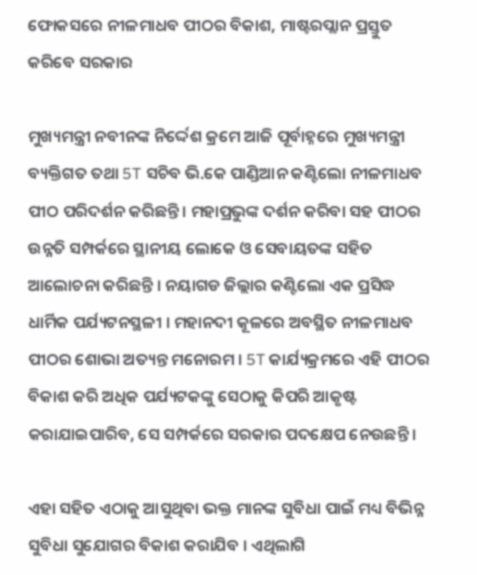ଫୋକସରେ ନୀଳମାଧବ ପୀଠର ବିକାଶ, ମାଷ୍ଟରପ୍ଲାନ ପ୍ରସ୍ତୁତ କରିବେ ସରକାର

ମୁଖ୍ୟମନ୍ତ୍ରୀ ନବୀନଙ୍କ ନିର୍ଦ୍ଦେଶ କ୍ରମେ ଆଜି ପୂର୍ବାହ୍ନରେ ମୁଖ୍ୟମନ୍ତ୍ରୀ ବ୍ୟକ୍ତିଗତ ତଥା 5T ସଚିବ ଭି.କେ ପାଣ୍ଡିଆନ କଣ୍ଟିଲୋ ନୀଳମାଧବ ପୀଠ ପରିଦର୍ଶନ କରିଛନ୍ତି । ମହାପ୍ରଭୁଙ୍କ ଦର୍ଶନ କରିବା ସହ ପୀଠର ଉନ୍ନତି ସମ୍ପର୍କରେ ସ୍ଥାନୀୟ ଲୋକେ ଓ ସେବାୟତଙ୍କ ସହିତ ଆଲୋଚନା କରିଛନ୍ତି । ନୟାଗଡ ଜିଲ୍ଲାର କଣ୍ଟିଲୋ ଏକ ପ୍ରସିଦ୍ଧ ଧାର୍ମିକ ପର୍ଯ୍ୟଟନସ୍ଥଳୀ । ମହାନଦୀ କୂଳରେ ଅବସ୍ଥିତ ନୀଳମାଧବ ପୀଠର ଶୋଭା ଅତ୍ୟନ୍ତ ମନୋରମ । 5T କାର୍ଯ୍ୟକ୍ରମରେ ଏହି ପୀଠର ବିକାଶ କରି ଅଧିକ ପର୍ଯ୍ୟଟକଙ୍କୁ ସେଠାକୁ କିପରି ଆକୃଷ୍ଟ କରାଯାଇପାରିବ, ସେ ସମ୍ପର୍କରେ ସରକାର ପଦକ୍ଷେପ ନେଉଛନ୍ତି ।

ଏହା ସହିତ ଏଠାକୁ ଆସୁଥିବା ଭକ୍ତ ମାନଙ୍କ ସୁବିଧା ପାଇଁ ମଧ୍ୟ ବିଭିନ୍ନ ସୁବିଧା ସୁଯୋଗର ବିକାଶ କରାଯିବ । ଏଥିଲାଗି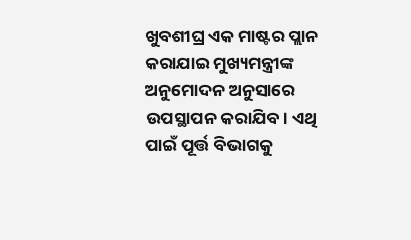ଖୁବଶୀଘ୍ର ଏକ ମାଷ୍ଟର ପ୍ଲାନ କରାଯାଇ ମୁଖ୍ୟମନ୍ତ୍ରୀଙ୍କ ଅନୁମୋଦନ ଅନୁସାରେ ଉପସ୍ଥାପନ କରାଯିବ। ଏଥି ପାଇଁ ପୂର୍ତ୍ତ ବିଭାଗକୁ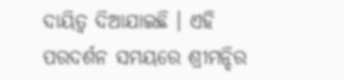ଦାୟିତ୍ବ ଦିଆଯାଇଛି । ଏହି ପରଦର୍ଶନ ସମୟରେ ଶ୍ରୀମନ୍ଦିର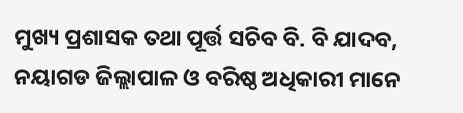ମୁଖ୍ୟ ପ୍ରଶାସକ ତଥା ପୂର୍ତ୍ତ ସଚିବ ବି. ବି ଯାଦବ, ନୟାଗଡ ଜିଲ୍ଲାପାଳ ଓ ବରିଷ୍ଠ ଅଧିକାରୀ ମାନେ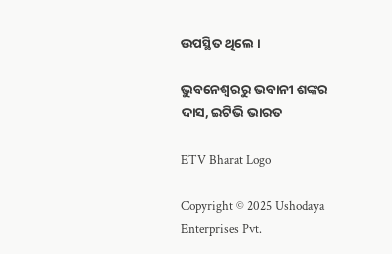ଉପସ୍ଥିତ ଥିଲେ ।

ଭୁବନେଶ୍ବରରୁ ଭବାନୀ ଶଙ୍କର ଦାସ, ଇଟିଭି ଭାରତ

ETV Bharat Logo

Copyright © 2025 Ushodaya Enterprises Pvt.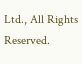Ltd., All Rights Reserved.